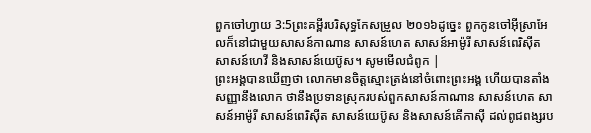ពួកចៅហ្វាយ 3:5ព្រះគម្ពីរបរិសុទ្ធកែសម្រួល ២០១៦ដូច្នេះ ពួកកូនចៅអ៊ីស្រាអែលក៏នៅជាមួយសាសន៍កាណាន សាសន៍ហេត សាសន៍អាម៉ូរី សាសន៍ពេរិស៊ីត សាសន៍ហេវី និងសាសន៍យេប៊ូស។ សូមមើលជំពូក |
ព្រះអង្គបានឃើញថា លោកមានចិត្តស្មោះត្រង់នៅចំពោះព្រះអង្គ ហើយបានតាំងសញ្ញានឹងលោក ថានឹងប្រទានស្រុករបស់ពួកសាសន៍កាណាន សាសន៍ហេត សាសន៍អាម៉ូរី សាសន៍ពេរិស៊ីត សាសន៍យេប៊ូស និងសាសន៍គើកាស៊ី ដល់ពូជពង្សរប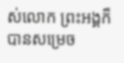ស់លោក ព្រះអង្គក៏បានសម្រេច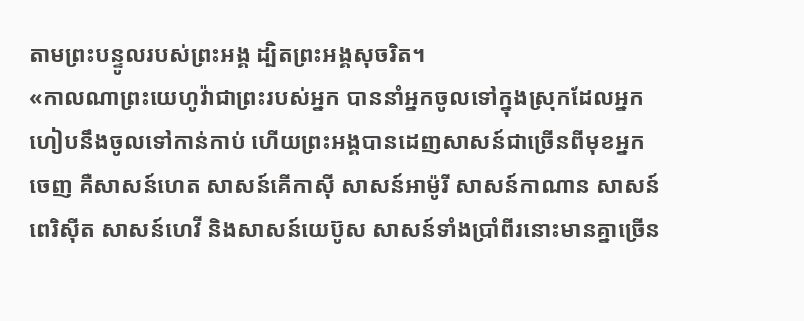តាមព្រះបន្ទូលរបស់ព្រះអង្គ ដ្បិតព្រះអង្គសុចរិត។
«កាលណាព្រះយេហូវ៉ាជាព្រះរបស់អ្នក បាននាំអ្នកចូលទៅក្នុងស្រុកដែលអ្នកហៀបនឹងចូលទៅកាន់កាប់ ហើយព្រះអង្គបានដេញសាសន៍ជាច្រើនពីមុខអ្នកចេញ គឺសាសន៍ហេត សាសន៍គើកាស៊ី សាសន៍អាម៉ូរី សាសន៍កាណាន សាសន៍ពេរិស៊ីត សាសន៍ហេវី និងសាសន៍យេប៊ូស សាសន៍ទាំងប្រាំពីរនោះមានគ្នាច្រើន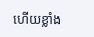ហើយខ្លាំង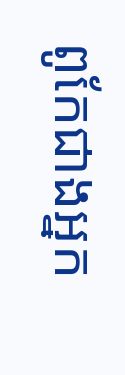ពូកែជាងអ្នក